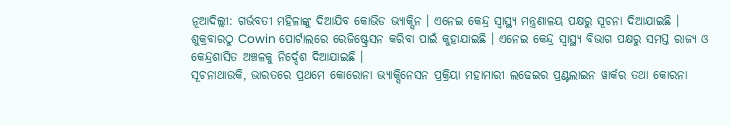ନୂଆଦିଲ୍ଲୀ: ଗର୍ଭବତୀ ମହିଳାଙ୍କୁ ଦିଆଯିବ କୋଭିଡ ଭ୍ୟାକ୍ସିନ । ଏନେଇ କେନ୍ଦ୍ର ସ୍ବାସ୍ଥ୍ୟ ମନ୍ତ୍ରଣାଳୟ ପକ୍ଷରୁ ସୂଚନା ଦିଆଯାଇଛି । ଶୁକ୍ରବାରଠୁ Cowin ପୋର୍ଟାଲରେ ରେଜିଷ୍ଟ୍ରେସନ କରିବା ପାଇଁ କୁହାଯାଇଛି । ଏନେଇ କେନ୍ଦ୍ର ସ୍ବାସ୍ଥ୍ୟ ବିଭାଗ ପକ୍ଷରୁ ସମସ୍ତ ରାଜ୍ୟ ଓ କେନ୍ଦ୍ରଶାସିତ ଅଞ୍ଚଳକୁ ନିର୍ଦ୍ଦେଶ ଦିଆଯାଇଛି ।
ସୂଚନାଥାଉକି, ଭାରତରେ ପ୍ରଥମେ କୋରୋନା ଭ୍ୟାକ୍ସିନେସନ ପ୍ରକ୍ରିୟା ମହାମାରୀ ଲଢେଇର ପ୍ରଣ୍ଟଲାଇନ ୱାର୍କର ତଥା କୋରନା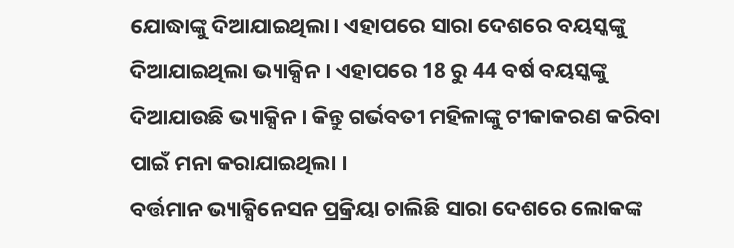ଯୋଦ୍ଧାଙ୍କୁ ଦିଆଯାଇଥିଲା। ଏହାପରେ ସାରା ଦେଶରେ ବୟସ୍କଙ୍କୁ ଦିଆଯାଇଥିଲା ଭ୍ୟାକ୍ସିନ । ଏହାପରେ 18 ରୁ 44 ବର୍ଷ ବୟସ୍କଙ୍କୁ ଦିଆଯାଉଛି ଭ୍ୟାକ୍ସିନ । କିନ୍ତୁ ଗର୍ଭବତୀ ମହିଳାଙ୍କୁ ଟୀକାକରଣ କରିବା ପାଇଁ ମନା କରାଯାଇଥିଲା ।
ବର୍ତ୍ତମାନ ଭ୍ୟାକ୍ସିନେସନ ପ୍ରକ୍ରିୟା ଚାଲିଛି ସାରା ଦେଶରେ ଲୋକଙ୍କ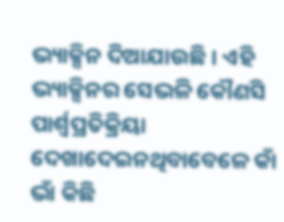ଭ୍ୟାକ୍ସିନ ଦିଆଯାଉଛି । ଏହି ଭ୍ୟାକ୍ସିନର ସେଭଳି କୌଣସି ପାର୍ଶ୍ବପ୍ରତିକ୍ରିୟା ଦେଖାଦେଇନଥିବାବେଳେ କାଁ ଭାଁ କିଛି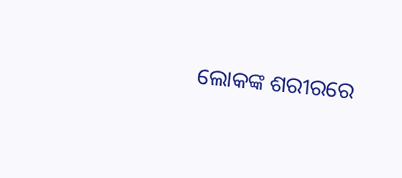ଲୋକଙ୍କ ଶରୀରରେ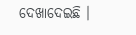ଦେଖାଦେଇଛି ।